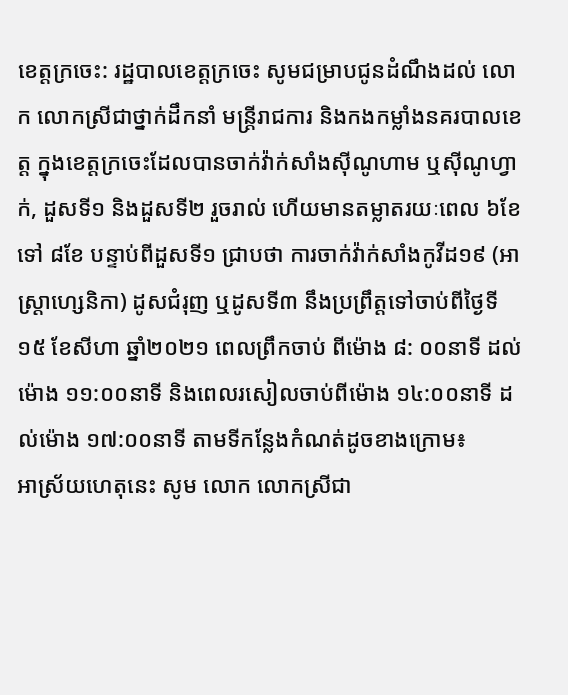ខេត្តក្រចេះ: រដ្ឋបាលខេត្តក្រចេះ សូមជម្រាបជូនដំណឹងដល់ លោក លោកស្រីជាថ្នាក់ដឹកនាំ មន្ត្រីរាជការ និងកងកម្លាំងនគរបាលខេត្ត ក្នុងខេត្តក្រចេះដែលបានចាក់វ៉ាក់សាំងស៊ីណូហាម ឬស៊ីណូហ្វាក់, ដួសទី១ និងដួសទី២ រួចរាល់ ហើយមានតម្លាតរយៈពេល ៦ខែ ទៅ ៨ខែ បន្ទាប់ពីដួសទី១ ជ្រាបថា ការចាក់វ៉ាក់សាំងកូវីដ១៩ (អាស្ត្រាហ្សេនិកា) ដូសជំរុញ ឬដូសទី៣ នឹងប្រព្រឹត្តទៅចាប់ពីថ្ងៃទី១៥ ខែសីហា ឆ្នាំ២០២១ ពេលព្រឹកចាប់ ពីម៉ោង ៨: ០០នាទី ដល់ម៉ោង ១១:០០នាទី និងពេលរសៀលចាប់ពីម៉ោង ១៤:០០នាទី ដល់ម៉ោង ១៧:០០នាទី តាមទីកន្លែងកំណត់ដូចខាងក្រោម៖
អាស្រ័យហេតុនេះ សូម លោក លោកស្រីជា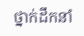ថ្នាក់ដឹកនាំ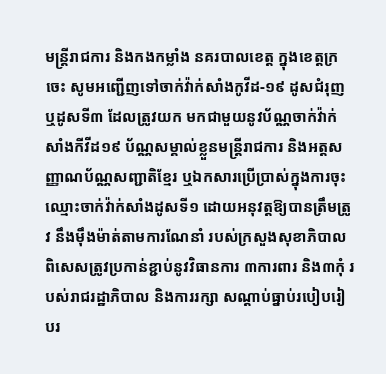មន្ត្រីរាជការ និងកងកម្លាំង នគរបាលខេត្ត ក្នុងខេត្តក្រចេះ សូមអញ្ជើញទៅចាក់វ៉ាក់សាំងកូវីដ-១៩ ដូសជំរុញ ឬដូសទី៣ ដែលត្រូវយក មកជាមួយនូវប័ណ្ណចាក់វ៉ាក់សាំងកីវីដ១៩ ប័ណ្ណសម្គាល់ខ្លួនមន្រ្តីរាជការ និងអត្តសញ្ញាណប័ណ្ណសញ្ជាតិខ្មែរ ឬឯកសារប្រើប្រាស់ក្នុងការចុះឈ្មោះចាក់វ៉ាក់សាំងដូសទី១ ដោយអនុវត្តឱ្យបានត្រឹមត្រូវ នឹងម៉ឹងម៉ាត់តាមការណែនាំ របស់ក្រសួងសុខាភិបាល ពិសេសត្រូវប្រកាន់ខ្ជាប់នូវវិធានការ ៣ការពារ និង៣កុំ របស់រាជរដ្ឋាភិបាល និងការរក្សា សណ្ដាប់ធ្នាប់របៀបរៀបរ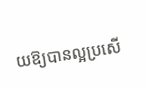យឱ្យបានល្អប្រសើ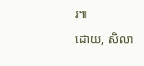រ៕
ដោយ, សិលា